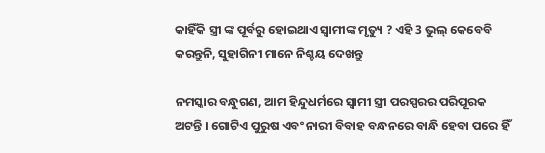କାହିଁକି ସ୍ତ୍ରୀ ଙ୍କ ପୂର୍ବରୁ ହୋଇଥାଏ ସ୍ଵାମୀଙ୍କ ମୃତ୍ୟୁ ? ଏହି 3 ଭୁଲ୍ କେବେବି କରନ୍ତୁନି, ସୁହାଗିନୀ ମାନେ ନିଶ୍ଚୟ ଦେଖନ୍ତୁ

ନମସ୍କାର ବନ୍ଧୁଗଣ, ଆମ ହିନ୍ଦୁଧର୍ମରେ ସ୍ଵାମୀ ସ୍ତ୍ରୀ ପରସ୍ପରର ପରିପୂରକ ଅଟନ୍ତି । ଗୋଟିଏ ପୁରୁଷ ଏବଂ ନାରୀ ବିବାହ ବନ୍ଧନରେ ବାନ୍ଧି ହେବା ପରେ ହିଁ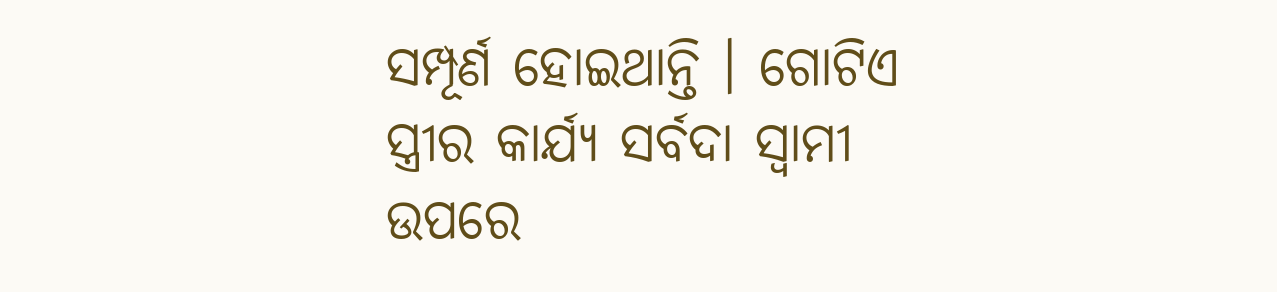ସମ୍ପୂର୍ଣ ହୋଇଥାନ୍ତି । ଗୋଟିଏ ସ୍ତ୍ରୀର କାର୍ଯ୍ୟ ସର୍ବଦା ସ୍ଵାମୀ ଉପରେ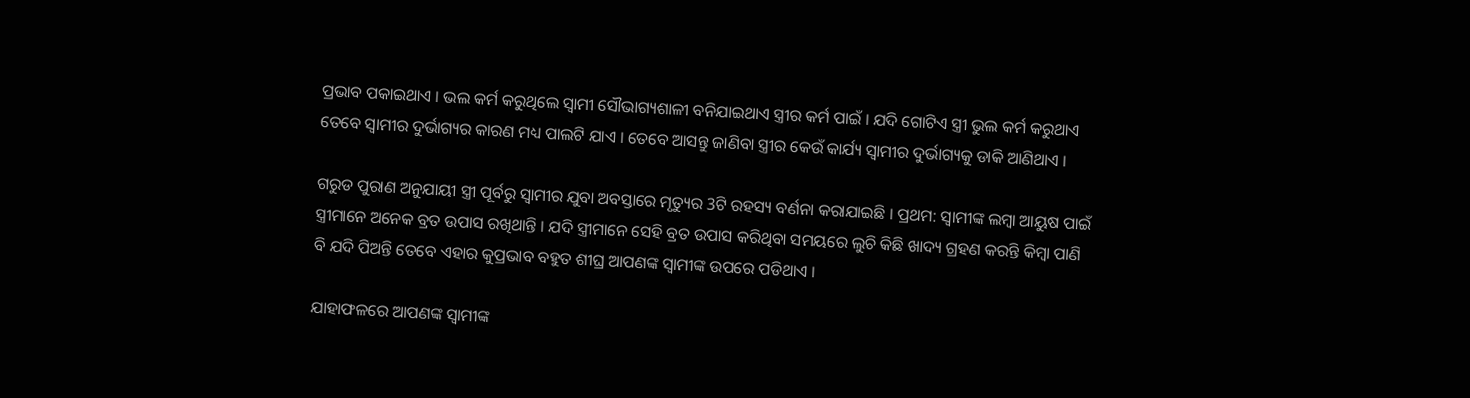ପ୍ରଭାବ ପକାଇଥାଏ । ଭଲ କର୍ମ କରୁଥିଲେ ସ୍ଵାମୀ ସୌଭାଗ୍ୟଶାଳୀ ବନିଯାଇଥାଏ ସ୍ତ୍ରୀର କର୍ମ ପାଇଁ । ଯଦି ଗୋଟିଏ ସ୍ତ୍ରୀ ଭୁଲ କର୍ମ କରୁଥାଏ ତେବେ ସ୍ଵାମୀର ଦୁର୍ଭାଗ୍ୟର କାରଣ ମଧ୍ୟ ପାଲଟି ଯାଏ । ତେବେ ଆସନ୍ତୁ ଜାଣିବା ସ୍ତ୍ରୀର କେଉଁ କାର୍ଯ୍ୟ ସ୍ଵାମୀର ଦୁର୍ଭାଗ୍ୟକୁ ଡାକି ଆଣିଥାଏ ।

ଗରୁଡ ପୁରାଣ ଅନୁଯାୟୀ ସ୍ତ୍ରୀ ପୂର୍ବରୁ ସ୍ଵାମୀର ଯୁବା ଅବସ୍ତାରେ ମୃତ୍ୟୁର 3ଟି ରହସ୍ୟ ବର୍ଣନା କରାଯାଇଛି । ପ୍ରଥମ: ସ୍ଵାମୀଙ୍କ ଲମ୍ବା ଆୟୁଷ ପାଇଁ ସ୍ତ୍ରୀମାନେ ଅନେକ ବ୍ରତ ଉପାସ ରଖିଥାନ୍ତି । ଯଦି ସ୍ତ୍ରୀମାନେ ସେହି ବ୍ରତ ଉପାସ କରିଥିବା ସମୟରେ ଲୁଚି କିଛି ଖାଦ୍ୟ ଗ୍ରହଣ କରନ୍ତି କିମ୍ବା ପାଣି ବି ଯଦି ପିଅନ୍ତି ତେବେ ଏହାର କୁପ୍ରଭାବ ବହୁତ ଶୀଘ୍ର ଆପଣଙ୍କ ସ୍ଵାମୀଙ୍କ ଉପରେ ପଡିଥାଏ ।

ଯାହାଫଳରେ ଆପଣଙ୍କ ସ୍ଵାମୀଙ୍କ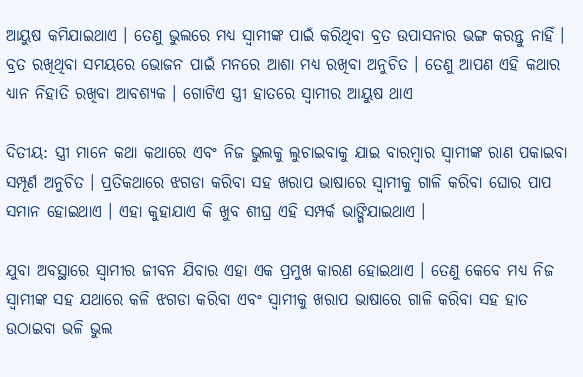ଆୟୁଷ କମିଯାଇଥାଏ । ତେଣୁ ଭୁଲରେ ମଧ୍ୟ ସ୍ଵାମୀଙ୍କ ପାଇଁ କରିଥିବା ବ୍ରତ ଉପାସନାର ଭଙ୍ଗ କରନ୍ତୁ ନାହିଁ । ବ୍ରତ ରଖିଥିବା ସମୟରେ ଭୋଜନ ପାଇଁ ମନରେ ଆଶା ମଧ୍ୟ ରଖିବା ଅନୁଚିତ । ତେଣୁ ଆପଣ ଏହି କଥାର ଧ୍ୟାନ ନିହାତି ରଖିବା ଆବଶ୍ୟକ । ଗୋଟିଏ ସ୍ତ୍ରୀ ହାତରେ ସ୍ଵାମୀର ଆୟୁଷ ଥାଏ

ଦିତୀୟ: ସ୍ତ୍ରୀ ମାନେ କଥା କଥାରେ ଏବଂ ନିଜ ଭୁଲକୁ ଲୁଚାଇବାକୁ ଯାଇ ବାରମ୍ବାର ସ୍ଵାମୀଙ୍କ ରାଣ ପକାଇବା ସମ୍ପୂର୍ଣ ଅନୁଚିତ । ପ୍ରତିକଥାରେ ଝଗଡା କରିବା ସହ ଖରାପ ଭାଷାରେ ସ୍ଵାମୀକୁ ଗାଳି କରିବା ଘୋର ପାପ ସମାନ ହୋଇଥାଏ । ଏହା କୁହାଯାଏ କି ଖୁବ ଶୀଘ୍ର ଏହି ସମ୍ପର୍କ ଭାଙ୍ଗିଯାଇଥାଏ ।

ଯୁବା ଅବସ୍ଥାରେ ସ୍ଵାମୀର ଜୀବନ ଯିବାର ଏହା ଏକ ପ୍ରମୁଖ କାରଣ ହୋଇଥାଏ । ତେଣୁ କେବେ ମଧ୍ୟ ନିଜ ସ୍ଵାମୀଙ୍କ ସହ ଯଥାରେ କଳି ଝଗଡା କରିବା ଏବଂ ସ୍ଵାମୀକୁ ଖରାପ ଭାଷାରେ ଗାଳି କରିବା ସହ ହାତ ଉଠାଇବା ଭଳି ଭୁଲ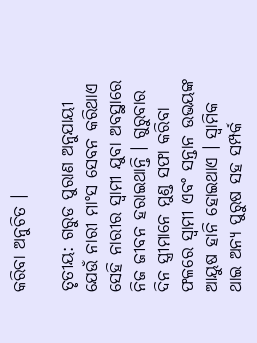କରିବା ଅନୁଚିତ ।

ତୃତୀୟ: ଗରୁଡ ପୁରାଣ ଅନୁଯାୟୀ ଯେଉଁ ନାରୀ ମାଂସ ସେବନ କରିଥାଏ ସେହି ନାରୀର ସ୍ଵାମୀ ଯୁବା ଅବସ୍ଥାରେ ନିଜ ଜୀବନ ହରାଇଥାନ୍ତି । ଗୁରୁବାର ଦିନ ସ୍ତ୍ରୀମାନେ ମୁଣ୍ଡ ସଫା କରିବା ଫଳରେ ସ୍ଵାମୀ ଏବଂ ସନ୍ତାନ ଉଭୟଙ୍କ ଆୟୁଷ ହାନି ହୋଇଥାଏ । ସ୍ଵାମିକ ଥାଇ ଅନ୍ୟ ପୁରୁଷ ସହ ସମ୍ପର୍କ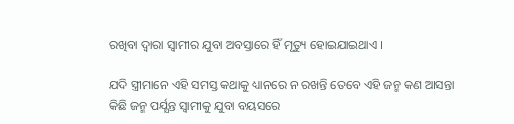ରଖିବା ଦ୍ଵାରା ସ୍ଵାମୀର ଯୁବା ଅବସ୍ତାରେ ହିଁ ମୃତ୍ୟୁ ହୋଇଯାଇଥାଏ ।

ଯଦି ସ୍ତ୍ରୀମାନେ ଏହି ସମସ୍ତ କଥାକୁ ଧ୍ୟାନରେ ନ ରଖନ୍ତି ତେବେ ଏହି ଜନ୍ମ କଣ ଆସନ୍ତା କିଛି ଜନ୍ମ ପର୍ଯ୍ଯନ୍ତ ସ୍ଵାମୀକୁ ଯୁବା ବୟସରେ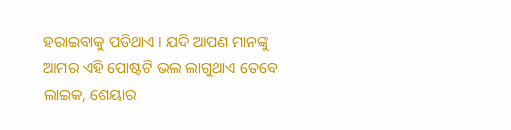ହରାଇବାକୁ ପଡିଥାଏ । ଯଦି ଆପଣ ମାନଙ୍କୁ ଆମର ଏହି ପୋଷ୍ଟଟି ଭଲ ଲାଗୁଥାଏ ତେବେ ଲାଇକ, ଶେୟାର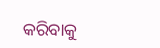କରିବାକୁ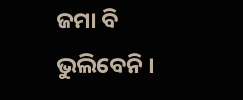ଜମା ବି ଭୁଲିବେନି ।